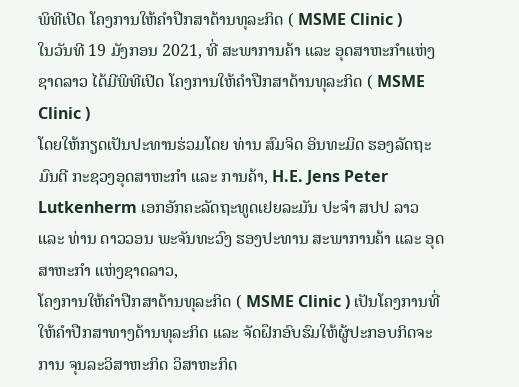ພິທີເປີດ ໂຄງການໃຫ້ຄຳປືກສາດ້ານທຸລະກິດ ( MSME Clinic )
ໃນວັນທີ 19 ມັງກອນ 2021, ທີ່ ສະພາການຄ້າ ແລະ ອຸດສາຫະກຳແຫ່ງຊາດລາວ ໄດ້ມີພິທີເປີດ ໂຄງການໃຫ້ຄຳປືກສາດ້ານທຸລະກິດ ( MSME Clinic )
ໂດຍໃຫ້ກຽດເປັນປະທານຮ່ວມໂດຍ ທ່ານ ສົມຈິດ ອິນທະມິດ ຮອງລັດຖະມົນຕີ ກະຊວງອຸດສາຫະກຳ ແລະ ການຄ້າ, H.E. Jens Peter Lutkenherm ເອກອັກຄະລັດຖະທູດເຢຍລະມັນ ປະຈຳ ສປປ ລາວ ແລະ ທ່ານ ດາວວອນ ພະຈັນທະວົງ ຮອງປະທານ ສະພາການຄ້າ ແລະ ອຸດ ສາຫະກຳ ແຫ່ງຊາດລາວ,
ໂຄງການໃຫ້ຄຳປືກສາດ້ານທຸລະກິດ ( MSME Clinic ) ເປັນໂຄງການທີ່ໃຫ້ຄຳປືກສາທາງດ້ານທຸລະກິດ ແລະ ຈັດຝຶກອົບຮົມໃຫ້ຜູ້ປະກອບກິດຈະການ ຈຸນລະວິສາຫະກິດ ວິສາຫະກິດ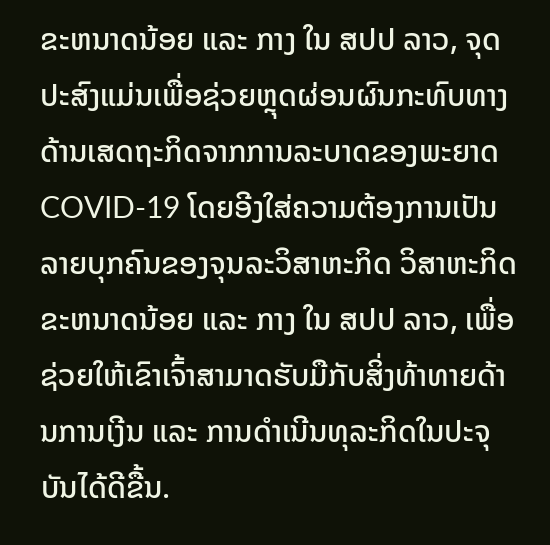ຂະຫນາດນ້ອຍ ແລະ ກາງ ໃນ ສປປ ລາວ, ຈຸດປະສົງແມ່ນເພື່ອຊ່ວຍຫຼຸດຜ່ອນຜົນກະທົບທາງດ້ານເສດຖະກິດຈາກການລະບາດຂອງພະຍາດ COVID-19 ໂດຍອີງໃສ່ຄວາມຕ້ອງການເປັນລາຍບຸກຄົນຂອງຈຸນລະວິສາຫະກິດ ວິສາຫະກິດຂະຫນາດນ້ອຍ ແລະ ກາງ ໃນ ສປປ ລາວ, ເພື່ອຊ່ວຍໃຫ້ເຂົາເຈົ້າສາມາດຮັບມືກັບສິ່ງທ້າທາຍດ້ານການເງີນ ແລະ ການດຳເນີນທຸລະກິດໃນປະຈຸບັນໄດ້ດີຂື້ນ.